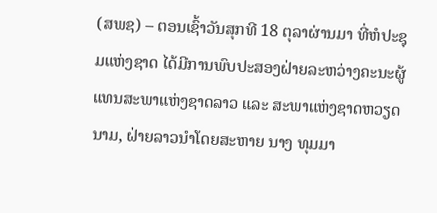(ສພຊ) – ຕອນເຊົ້າວັນສຸກທີ 18 ຕຸລາຜ່ານມາ ທີ່ຫໍປະຊຸມແຫ່ງຊາດ ໄດ້ມີການພົບປະສອງຝ່າຍລະຫວ່າງຄະນະຜູ້ແທນສະພາແຫ່ງຊາດລາວ ແລະ ສະພາແຫ່ງຊາດຫວຽດນາມ, ຝ່າຍລາວນຳໂດຍສະຫາຍ ນາງ ທຸມມາ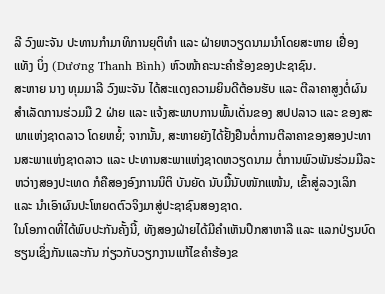ລີ ວົງພະຈັນ ປະທານກຳມາທິການຍຸຕິທໍາ ແລະ ຝ່າຍຫວຽດນາມນຳໂດຍສະຫາຍ ເຢື່ອງ ແທັງ ບິ່ງ (Dương Thanh Bình) ຫົວໜ້າຄະນະຄຳຮ້ອງຂອງປະຊາຊົນ.
ສະຫາຍ ນາງ ທຸມມາລີ ວົງພະຈັນ ໄດ້ສະແດງຄວາມຍິນດີຕ້ອນຮັບ ແລະ ຕີລາຄາສູງຕໍ່ຜົນສຳເລັດການຮ່ວມມື 2 ຝ່າຍ ແລະ ແຈ້ງສະພາບການພົ້ນເດັ່ນຂອງ ສປປລາວ ແລະ ຂອງສະພາແຫ່ງຊາດລາວ ໂດຍຫຍໍ້; ຈາກນັ້ນ, ສະຫາຍຍັງໄດ້ຢັ້ງຢືນຕໍ່ການຕີລາຄາຂອງສອງປະທານສະພາແຫ່ງຊາດລາວ ແລະ ປະທານສະພາແຫ່ງຊາດຫວຽດນາມ ຕໍ່ການພົວພັນຮ່ວມມືລະຫວ່າງສອງປະເທດ ກໍຄືສອງອົງການນິຕິ ບັນຍັດ ນັບມື້ນັບໜັກແໜ້ນ, ເຂົ້າສູ່ລວງເລິກ ແລະ ນຳເອົາຜົນປະໂຫຍດຕົວຈິງມາສູ່ປະຊາຊົນສອງຊາດ.
ໃນໂອກາດທີ່ໄດ້ພົບປະກັນຄັ້ງນີ້, ທັງສອງຝ່າຍໄດ້ມີຄໍາເຫັນປຶກສາຫາລື ແລະ ແລກປ່ຽນບົດຮຽນເຊິ່ງກັນແລະກັນ ກ່ຽວກັບວຽກງານແກ້ໄຂຄໍາຮ້ອງຂ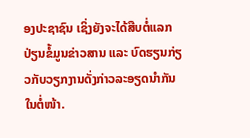ອງປະຊາຊົນ ເຊິ່ງຍັງຈະໄດ້ສືບຕໍ່ແລກປ່ຽນຂໍ້ມູນຂ່າວສານ ແລະ ບົດຮຽນກ່ຽວກັບວຽກງານດັ່ງກ່າວລະອຽດນໍາກັນໃນຕໍ່ໜ້າ.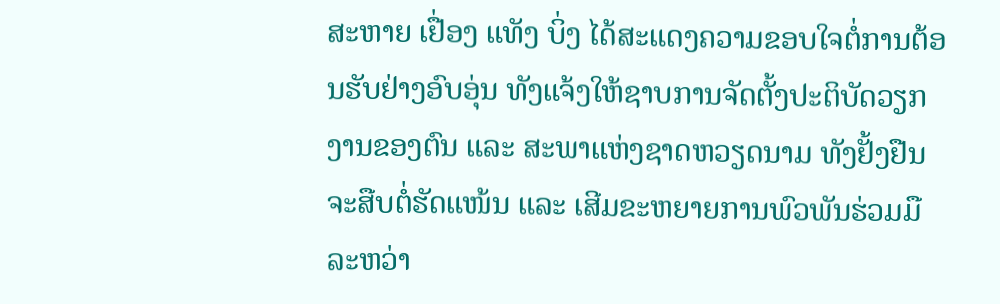ສະຫາຍ ເຢື່ອງ ແທັງ ບິ່ງ ໄດ້ສະແດງຄວາມຂອບໃຈຕໍ່ການຕ້ອນຮັບຢ່າງອົບອຸ່ນ ທັງແຈ້ງໃຫ້ຊາບການຈັດຕັ້ງປະຕິບັດວຽກງານຂອງຕົນ ແລະ ສະພາແຫ່ງຊາດຫວຽດນາມ ທັງຢັ້ງຢືນຈະສືບຕໍ່ຮັດແໜ້ນ ແລະ ເສີມຂະຫຍາຍການພົວພັນຮ່ວມມືລະຫວ່າ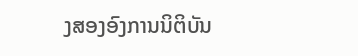ງສອງອົງການນິຕິບັນ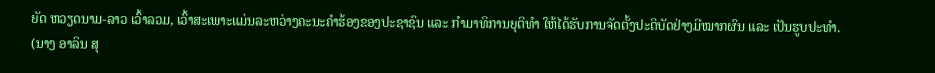ຍັດ ຫວຽດນາມ-ລາວ ເວົ້າລວມ, ເວົ້າສະເພາະແມ່ນລະຫວ່າງຄະນະຄຳຮ້ອງຂອງປະຊາຊົນ ແລະ ກໍາມາທິການຍຸຕິທໍາ ໃຫ້ໄດ້ຮັບການຈັດຕັ້ງປະຕິບັດຢ່າງມີໝາກຜົນ ແລະ ເປັນຮູບປະທໍາ.
(ນາງ ອາລິນ ສຸ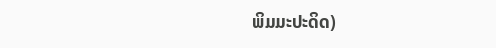ພິມມະປະດິດ)